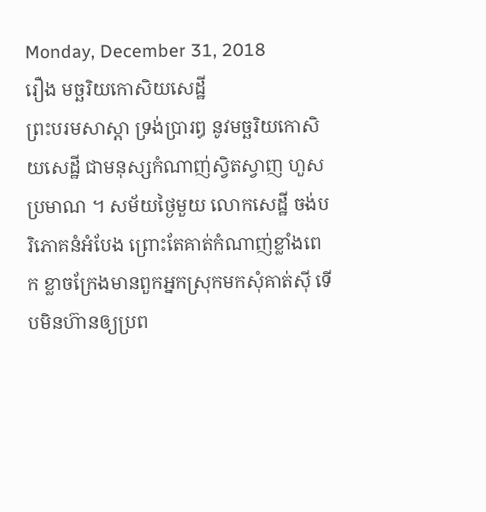Monday, December 31, 2018
រឿង មច្ឆរិយកោសិយសេដ្ឋី
ព្រះបរមសាស្តា ទ្រង់ប្រារឰ នូវមច្ឆរិយកោសិយសេដ្ឋី ជាមនុស្សកំណាញ់ស្វិតស្វាញ ហួសប្រមាណ ។ សម័យថ្ងៃមួយ លោកសេដ្ឋី ចង់បរិភោគនំឣំបែង ព្រោះតែគាត់កំណាញ់ខ្លាំងពេក ខ្លាចក្រែងមានពួកឣ្នកស្រុកមកសុំគាត់ស៊ី ទើបមិនហ៊ានឲ្យប្រព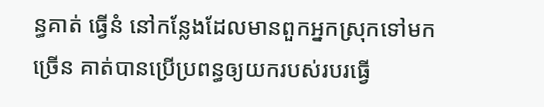ន្ធគាត់ ធ្វើនំ នៅកន្លែងដែលមានពួកឣ្នកស្រុកទៅមកច្រើន គាត់បានប្រើប្រពន្ធឲ្យយករបស់របរធ្វើ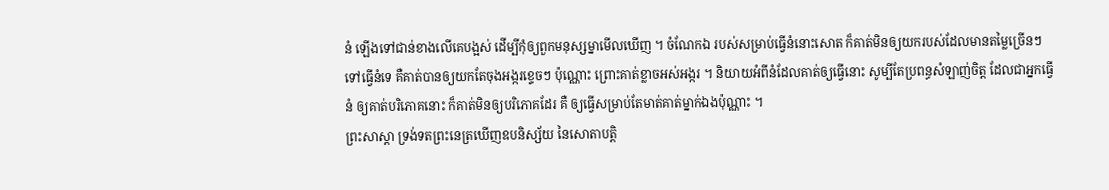នំ ឡើងទៅជាន់ខាងលើគេបង្អស់ ដើម្បីកុំឲ្យពួកមនុស្សម្នាមើលឃើញ ។ ចំណែកឯ របស់សម្រាប់ធ្វើនំនោះសោត ក៏គាត់មិនឲ្យយករបស់ដែលមានតម្លៃច្រើនៗ ទៅធ្វើនំទេ គឺគាត់បានឲ្យយកតែចុងឣង្ករខ្ទេចៗ ប៉ុណ្ណោះ ព្រោះគាត់ខ្លាចឣស់ឣង្ករ ។ និយាយឣំពីនំដែលគាត់ឲ្យធ្វើនោះ សូម្បីតែប្រពន្ធសំឡាញ់ចិត្ត ដែលជាឣ្នកធ្វើនំ ឲ្យគាត់បរិភោគនោះ ក៏គាត់មិនឲ្យបរិភោគដែរ គឺ ឲ្យធ្វើសម្រាប់តែមាត់គាត់ម្នាក់ឯងប៉ុណ្ណាះ ។
ព្រះសាស្តា ទ្រង់ទតព្រះនេត្រឃើញឧបនិស្ស័យ នៃសោតាបត្តិ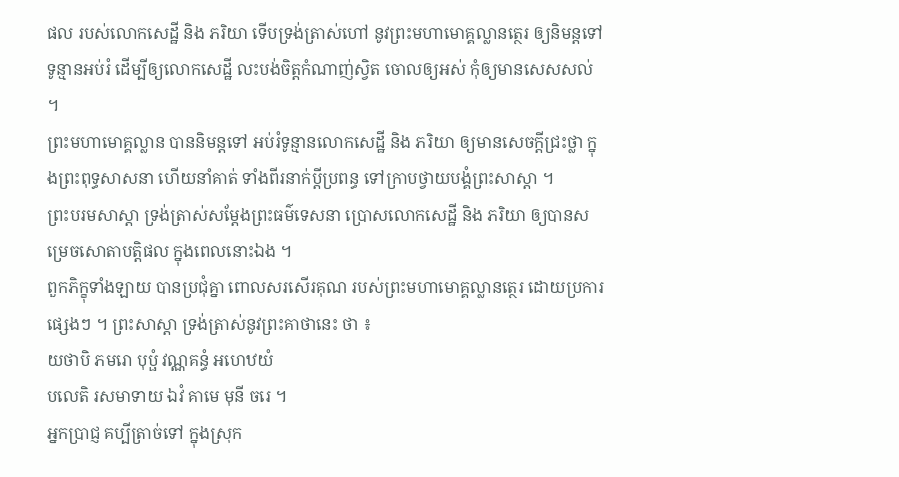ផល របស់លោកសេដ្ឋី និង ភរិយា ទើបទ្រង់ត្រាស់ហៅ នូវព្រះមហាមោគ្គល្លានត្ថេរ ឲ្យនិមន្តទៅ ទូន្មានឣប់រំ ដើម្បីឲ្យលោកសេដ្ឋី លះបង់ចិត្តកំណាញ់ស្វិត ចោលឲ្យឣស់ កុំឲ្យមានសេសសល់ ។
ព្រះមហាមោគ្គល្លាន បាននិមន្តទៅ ឣប់រំទូន្មានលោកសេដ្ឋី និង ភរិយា ឲ្យមានសេចក្តីជ្រះថ្លា ក្នុងព្រះពុទ្ធសាសនា ហើយនាំគាត់ ទាំងពីរនាក់ប្តីប្រពន្ធ ទៅក្រាបថ្វាយបង្គំព្រះសាស្តា ។
ព្រះបរមសាស្តា ទ្រង់ត្រាស់សម្តែងព្រះធម៌ទេសនា ប្រោសលោកសេដ្ឋី និង ភរិយា ឲ្យបានសម្រេចសោតាបត្តិផល ក្នុងពេលនោះឯង ។
ពួកភិក្ខុទាំងឡាយ បានប្រជុំគ្នា ពោលសរសើរគុណ របស់ព្រះមហាមោគ្គល្លានត្ថេរ ដោយប្រការផ្សេងៗ ។ ព្រះសាស្តា ទ្រង់ត្រាស់នូវព្រះគាថានេះ ថា ៖
យថាបិ ភមរោ បុប្ផំ វណ្ណគន្ធំ ឣហេឋយំ
បលេតិ រសមាទាយ ឯវំ គាមេ មុនី ចរេ ។
ឣ្នកប្រាជ្ញ គប្បីត្រាច់ទៅ ក្នុងស្រុក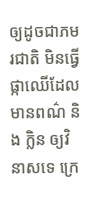ឲ្យដូចជាភមរជាតិ មិនធ្វើផ្កាឈើដែលមានពណ៌ និង ក្លិន ឲ្យវិនាសទេ ក្រេ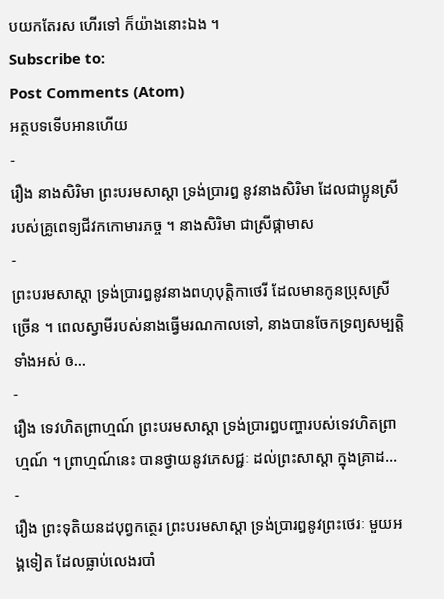បយកតែរស ហើរទៅ ក៏យ៉ាងនោះឯង ។
Subscribe to:
Post Comments (Atom)
អត្ថបទទើបអានហើយ
-
រឿង នាងសិរិមា ព្រះបរមសាស្តា ទ្រង់ប្រារឰ នូវនាងសិរិមា ដែលជាប្អូនស្រី របស់គ្រូពេទ្យជីវកកោមារភច្ច ។ នាងសិរិមា ជាស្រីផ្កាមាស
-
ព្រះបរមសាស្តា ទ្រង់ប្រារឰនូវនាងពហុបុត្តិកាថេរី ដែលមានកូនប្រុសស្រីច្រើន ។ ពេលស្វាមីរបស់នាងធ្វើមរណកាលទៅ, នាងបានចែកទ្រព្យសម្បត្តិទាំងឣស់ ឲ...
-
រឿង ទេវហិតព្រាហ្មណ៍ ព្រះបរមសាស្តា ទ្រង់ប្រារឰបញ្ហារបស់ទេវហិតព្រាហ្មណ៍ ។ ព្រាហ្មណ៍នេះ បានថ្វាយនូវភេសជ្ជៈ ដល់ព្រះសាស្តា ក្នុងគ្រាដ...
-
រឿង ព្រះទុតិយនដបុព្វកត្ថេរ ព្រះបរមសាស្តា ទ្រង់ប្រារឰនូវព្រះថេរៈ មួយឣង្គទៀត ដែលធ្លាប់លេងរបាំ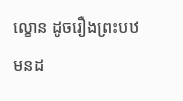ល្ខោន ដូចរឿងព្រះបឋមនដ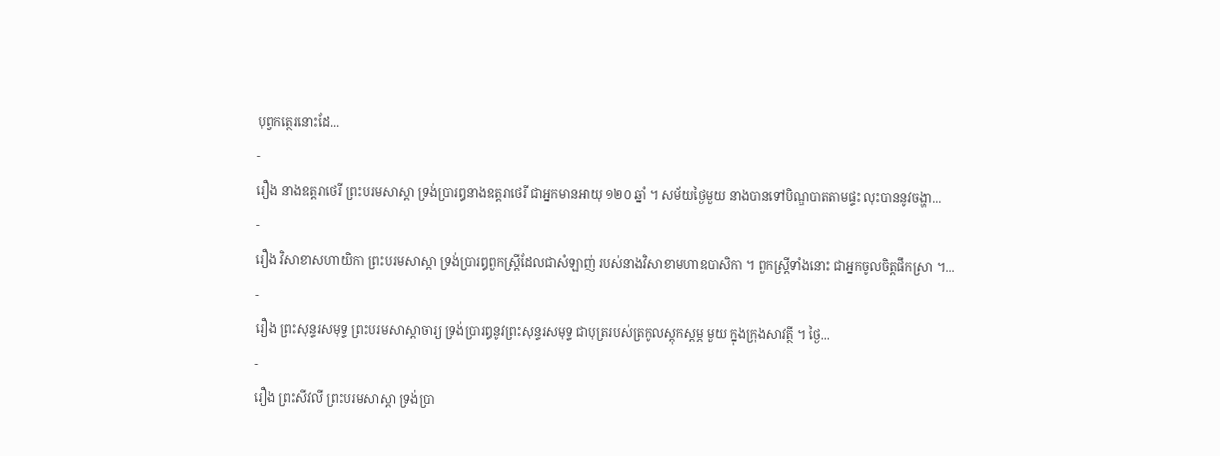បុព្វកត្ថេរនោះដែ...
-
រឿង នាងឧត្តរាថេរី ព្រះបរមសាស្តា ទ្រង់ប្រារឰនាងឧត្តរាថេរី ជាឣ្នកមានឣាយុ ១២០ ឆ្នាំ ។ សម័យថ្ងៃមួយ នាងបានទៅបិណ្ឌបាតតាមផ្ទះ លុះបាននូវចង្ហា...
-
រឿង វិសាខាសហាយិកា ព្រះបរមសាស្តា ទ្រង់ប្រារឰពួកស្ត្រីដែលជាសំឡាញ់ របស់នាងវិសាខាមហាឧបាសិកា ។ ពួកស្ត្រីទាំងនោះ ជាឣ្នកចូលចិត្តផឹកស្រា ។...
-
រឿង ព្រះសុន្ទរសមុទ្ទ ព្រះបរមសាស្តាចារ្យ ទ្រង់ប្រារឰនូវព្រះសុន្ទរសមុទ្ទ ជាបុត្ររបស់ត្រកូលស្តុកស្តម្ភ មួយ ក្នុងក្រុងសាវត្ថី ។ ថ្ងៃ...
-
រឿង ព្រះសីវលី ព្រះបរមសាស្តា ទ្រង់ប្រា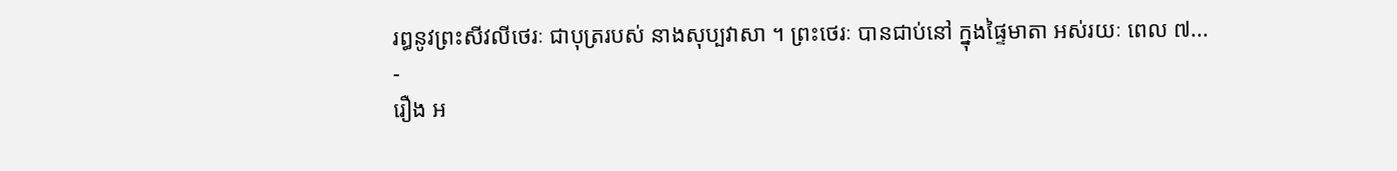រឰនូវព្រះសីវលីថេរៈ ជាបុត្ររបស់ នាងសុប្បវាសា ។ ព្រះថេរៈ បានជាប់នៅ ក្នុងផ្ទៃមាតា ឣស់រយៈ ពេល ៧...
-
រឿង ឣ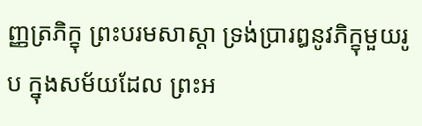ញ្ញត្រភិក្ខុ ព្រះបរមសាស្តា ទ្រង់ប្រារឰនូវភិក្ខុមួយរូប ក្នុងសម័យដែល ព្រះឣ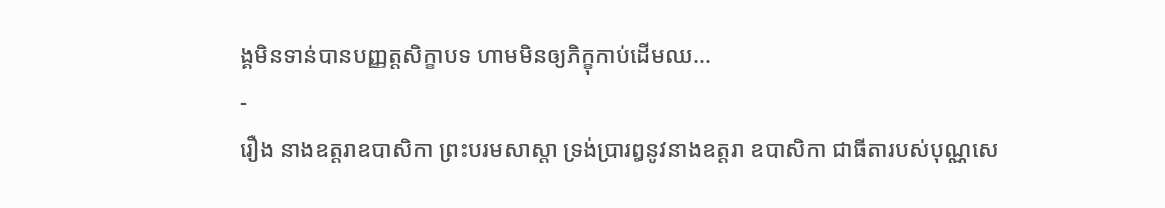ង្គមិនទាន់បានបញ្ញត្តសិក្ខាបទ ហាមមិនឲ្យភិក្ខុកាប់ដើមឈ...
-
រឿង នាងឧត្តរាឧបាសិកា ព្រះបរមសាស្តា ទ្រង់ប្រារឰនូវនាងឧត្តរា ឧបាសិកា ជាធីតារបស់បុណ្ណសេ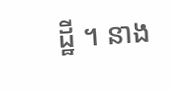ដ្ឋី ។ នាង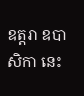ឧត្តរា ឧបាសិកា នេះ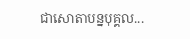ជាសោតាបន្នបុគ្គល...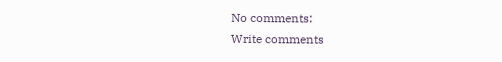No comments:
Write comments